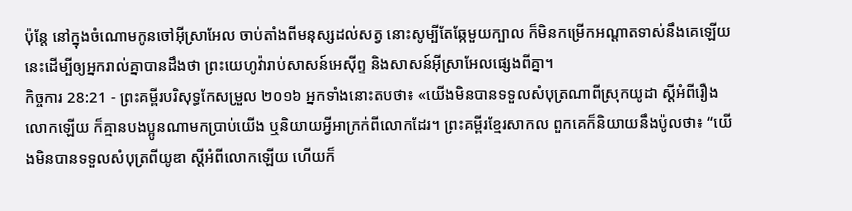ប៉ុន្តែ នៅក្នុងចំណោមកូនចៅអ៊ីស្រាអែល ចាប់តាំងពីមនុស្សដល់សត្វ នោះសូម្បីតែឆ្កែមួយក្បាល ក៏មិនកម្រើកអណ្ដាតទាស់នឹងគេឡើយ នេះដើម្បីឲ្យអ្នករាល់គ្នាបានដឹងថា ព្រះយេហូវ៉ារាប់សាសន៍អេស៊ីព្ទ និងសាសន៍អ៊ីស្រាអែលផ្សេងពីគ្នា។
កិច្ចការ 28:21 - ព្រះគម្ពីរបរិសុទ្ធកែសម្រួល ២០១៦ អ្នកទាំងនោះតបថា៖ «យើងមិនបានទទួលសំបុត្រណាពីស្រុកយូដា ស្ដីអំពីរឿងលោកឡើយ ក៏គ្មានបងប្អូនណាមកប្រាប់យើង ឬនិយាយអ្វីអាក្រក់ពីលោកដែរ។ ព្រះគម្ពីរខ្មែរសាកល ពួកគេក៏និយាយនឹងប៉ូលថា៖ “យើងមិនបានទទួលសំបុត្រពីយូឌា ស្ដីអំពីលោកឡើយ ហើយក៏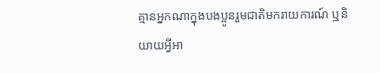គ្មានអ្នកណាក្នុងបងប្អូនរួមជាតិមករាយការណ៍ ឬនិយាយអ្វីអា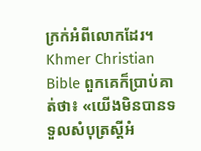ក្រក់អំពីលោកដែរ។ Khmer Christian Bible ពួកគេក៏ប្រាប់គាត់ថា៖ «យើងមិនបានទទួលសំបុត្រស្ដីអំ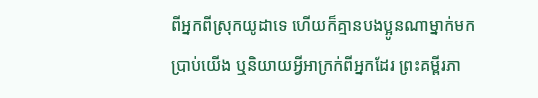ពីអ្នកពីស្រុកយូដាទេ ហើយក៏គ្មានបងប្អូនណាម្នាក់មកប្រាប់យើង ឬនិយាយអ្វីអាក្រក់ពីអ្នកដែរ ព្រះគម្ពីរភា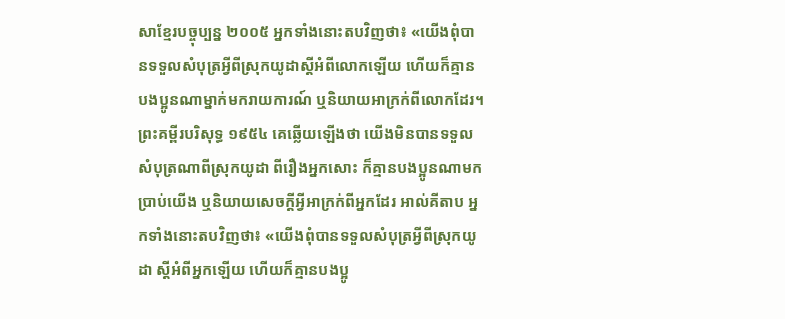សាខ្មែរបច្ចុប្បន្ន ២០០៥ អ្នកទាំងនោះតបវិញថា៖ «យើងពុំបានទទួលសំបុត្រអ្វីពីស្រុកយូដាស្ដីអំពីលោកឡើយ ហើយក៏គ្មានបងប្អូនណាម្នាក់មករាយការណ៍ ឬនិយាយអាក្រក់ពីលោកដែរ។ ព្រះគម្ពីរបរិសុទ្ធ ១៩៥៤ គេឆ្លើយឡើងថា យើងមិនបានទទួលសំបុត្រណាពីស្រុកយូដា ពីរឿងអ្នកសោះ ក៏គ្មានបងប្អូនណាមកប្រាប់យើង ឬនិយាយសេចក្ដីអ្វីអាក្រក់ពីអ្នកដែរ អាល់គីតាប អ្នកទាំងនោះតបវិញថា៖ «យើងពុំបានទទួលសំបុត្រអ្វីពីស្រុកយូដា ស្ដីអំពីអ្នកឡើយ ហើយក៏គ្មានបងប្អូ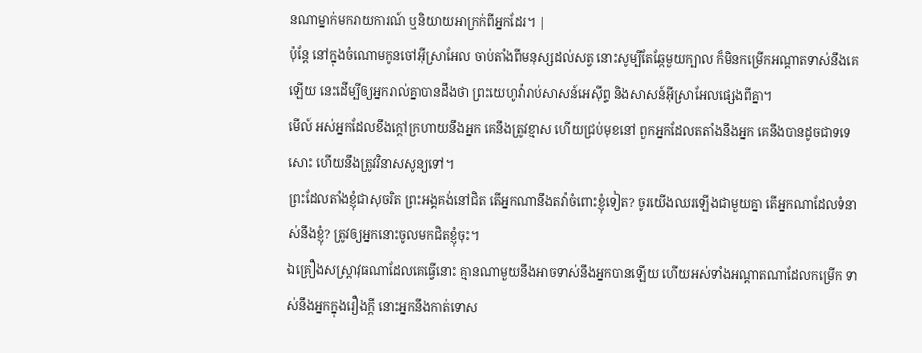នណាម្នាក់មករាយការណ៍ ឬនិយាយអាក្រក់ពីអ្នកដែរ។ |
ប៉ុន្តែ នៅក្នុងចំណោមកូនចៅអ៊ីស្រាអែល ចាប់តាំងពីមនុស្សដល់សត្វ នោះសូម្បីតែឆ្កែមួយក្បាល ក៏មិនកម្រើកអណ្ដាតទាស់នឹងគេឡើយ នេះដើម្បីឲ្យអ្នករាល់គ្នាបានដឹងថា ព្រះយេហូវ៉ារាប់សាសន៍អេស៊ីព្ទ និងសាសន៍អ៊ីស្រាអែលផ្សេងពីគ្នា។
មើល៍ អស់អ្នកដែលខឹងក្តៅក្រហាយនឹងអ្នក គេនឹងត្រូវខ្មាស ហើយជ្រប់មុខនៅ ពួកអ្នកដែលតតាំងនឹងអ្នក គេនឹងបានដូចជាទទេសោះ ហើយនឹងត្រូវវិនាសសូន្យទៅ។
ព្រះដែលតាំងខ្ញុំជាសុចរិត ព្រះអង្គគង់នៅជិត តើអ្នកណានឹងតវ៉ាចំពោះខ្ញុំទៀត? ចូរយើងឈរឡើងជាមួយគ្នា តើអ្នកណាដែលទំនាស់នឹងខ្ញុំ? ត្រូវឲ្យអ្នកនោះចូលមកជិតខ្ញុំចុះ។
ឯគ្រឿងសស្ត្រាវុធណាដែលគេធ្វើនោះ គ្មានណាមួយនឹងអាចទាស់នឹងអ្នកបានឡើយ ហើយអស់ទាំងអណ្ដាតណាដែលកម្រើក ទាស់នឹងអ្នកក្នុងរឿងក្តី នោះអ្នកនឹងកាត់ទោស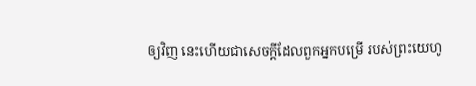ឲ្យវិញ នេះហើយជាសេចក្ដីដែលពួកអ្នកបម្រើ របស់ព្រះយេហូ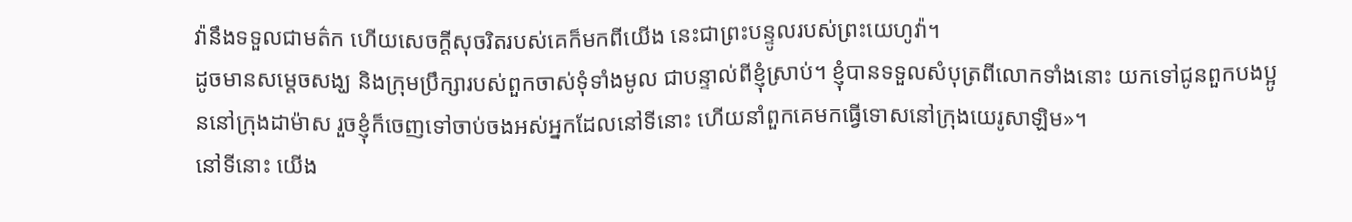វ៉ានឹងទទួលជាមត៌ក ហើយសេចក្ដីសុចរិតរបស់គេក៏មកពីយើង នេះជាព្រះបន្ទូលរបស់ព្រះយេហូវ៉ា។
ដូចមានសម្តេចសង្ឃ និងក្រុមប្រឹក្សារបស់ពួកចាស់ទុំទាំងមូល ជាបន្ទាល់ពីខ្ញុំស្រាប់។ ខ្ញុំបានទទួលសំបុត្រពីលោកទាំងនោះ យកទៅជូនពួកបងប្អូននៅក្រុងដាម៉ាស រួចខ្ញុំក៏ចេញទៅចាប់ចងអស់អ្នកដែលនៅទីនោះ ហើយនាំពួកគេមកធ្វើទោសនៅក្រុងយេរូសាឡិម»។
នៅទីនោះ យើង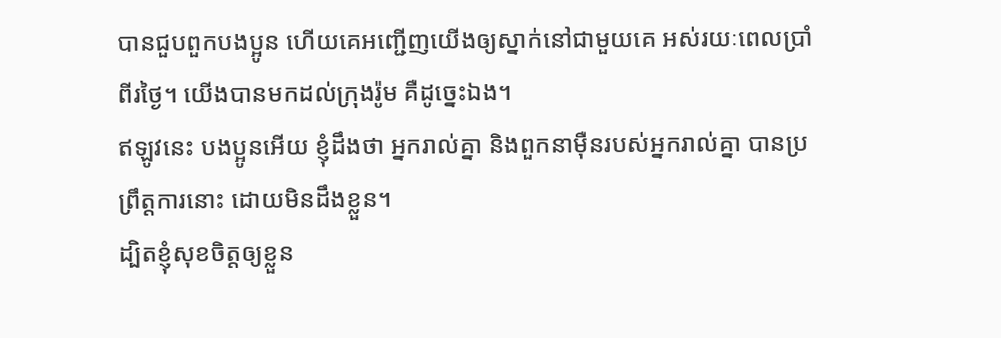បានជួបពួកបងប្អូន ហើយគេអញ្ជើញយើងឲ្យស្នាក់នៅជាមួយគេ អស់រយៈពេលប្រាំពីរថ្ងៃ។ យើងបានមកដល់ក្រុងរ៉ូម គឺដូច្នេះឯង។
ឥឡូវនេះ បងប្អូនអើយ ខ្ញុំដឹងថា អ្នករាល់គ្នា និងពួកនាម៉ឺនរបស់អ្នករាល់គ្នា បានប្រព្រឹត្តការនោះ ដោយមិនដឹងខ្លួន។
ដ្បិតខ្ញុំសុខចិត្តឲ្យខ្លួន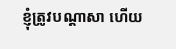ខ្ញុំត្រូវបណ្តាសា ហើយ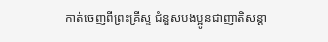កាត់ចេញពីព្រះគ្រីស្ទ ជំនួសបងប្អូនជាញាតិសន្តា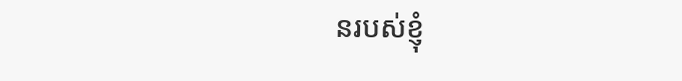នរបស់ខ្ញុំ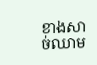ខាងសាច់ឈាម